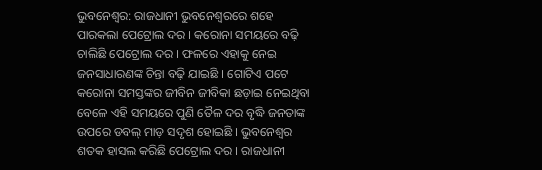ଭୁବନେଶ୍ୱର: ରାଜଧାନୀ ଭୁବନେଶ୍ୱରରେ ଶହେ ପାରକଲା ପେଟ୍ରୋଲ ଦର । କରୋନା ସମୟରେ ବଢ଼ି ଚାଲିଛି ପେଟ୍ରୋଲ ଦର । ଫଳରେ ଏହାକୁ ନେଇ ଜନସାଧାରଣଙ୍କ ଚିନ୍ତା ବଢ଼ି ଯାଇଛି । ଗୋଟିଏ ପଟେ କରୋନା ସମସ୍ତଙ୍କର ଜୀବିନ ଜୀବିକା ଛଡ଼ାଇ ନେଇଥିବା ବେଳେ ଏହି ସମୟରେ ପୁଣି ତୈଳ ଦର ବୃଦ୍ଧି ଜନତାଙ୍କ ଉପରେ ଡବଲ୍ ମାଡ଼ ସଦୃଶ ହୋଇଛି । ଭୁବନେଶ୍ୱର ଶତକ ହାସଲ କରିଛି ପେଟ୍ରୋଲ ଦର । ରାଜଧାନୀ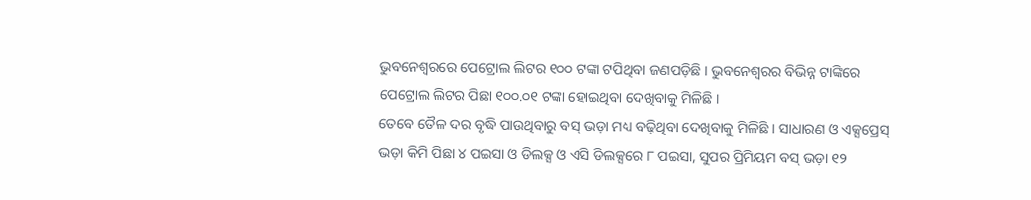ଭୁବନେଶ୍ୱରରେ ପେଟ୍ରୋଲ ଲିଟର ୧୦୦ ଟଙ୍କା ଟପିଥିବା ଜଣପଡ଼ିଛି । ଭୁବନେଶ୍ୱରର ବିଭିନ୍ନ ଟାଙ୍କିରେ ପେଟ୍ରୋଲ ଲିଟର ପିଛା ୧୦୦.୦୧ ଟଙ୍କା ହୋଇଥିବା ଦେଖିବାକୁ ମିଳିଛି ।
ତେବେ ତୈଳ ଦର ବୃଦ୍ଧି ପାଉଥିବାରୁ ବସ୍ ଭଡ଼ା ମଧ୍ୟ ବଢ଼ିଥିବା ଦେଖିବାକୁ ମିଳିଛି । ସାଧାରଣ ଓ ଏକ୍ସପ୍ରେସ୍ ଭଡ଼ା କିମି ପିଛା ୪ ପଇସା ଓ ଡିଲକ୍ସ ଓ ଏସି ଡିଲକ୍ସରେ ୮ ପଇସା, ସୁପର ପ୍ରିମିୟମ ବସ୍ ଭଡ଼ା ୧୨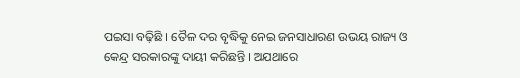ପଇସା ବଢ଼ିଛି । ତୈଳ ଦର ବୃଦ୍ଧିକୁ ନେଇ ଜନସାଧାରଣ ଉଭୟ ରାଜ୍ୟ ଓ କେନ୍ଦ୍ର ସରକାରଙ୍କୁ ଦାୟୀ କରିଛନ୍ତି । ଅଯଥାରେ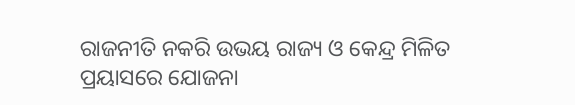ରାଜନୀତି ନକରି ଉଭୟ ରାଜ୍ୟ ଓ କେନ୍ଦ୍ର ମିଳିତ ପ୍ରୟାସରେ ଯୋଜନା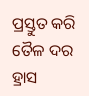ପ୍ରସ୍ତୁତ କରି ତୈଳ ଦର ହ୍ରାସ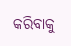କରିବାକୁ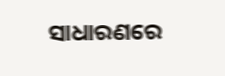ସାଧାରଣରେ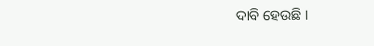ଦାବି ହେଉଛି ।